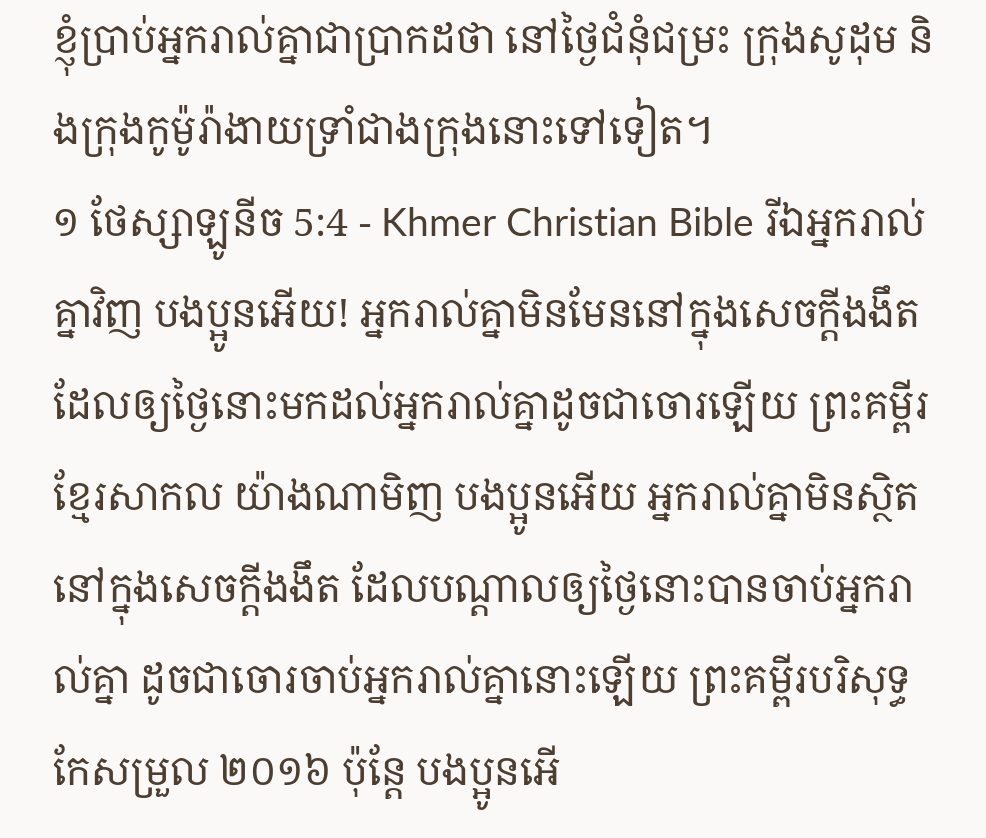ខ្ញុំប្រាប់អ្នករាល់គ្នាជាប្រាកដថា នៅថ្ងៃជំនុំជម្រះ ក្រុងសូដុម និងក្រុងកូម៉ូរ៉ាងាយទ្រាំជាងក្រុងនោះទៅទៀត។
១ ថែស្សាឡូនីច 5:4 - Khmer Christian Bible រីឯអ្នករាល់គ្នាវិញ បងប្អូនអើយ! អ្នករាល់គ្នាមិនមែននៅក្នុងសេចក្ដីងងឹតដែលឲ្យថ្ងៃនោះមកដល់អ្នករាល់គ្នាដូចជាចោរឡើយ ព្រះគម្ពីរខ្មែរសាកល យ៉ាងណាមិញ បងប្អូនអើយ អ្នករាល់គ្នាមិនស្ថិតនៅក្នុងសេចក្ដីងងឹត ដែលបណ្ដាលឲ្យថ្ងៃនោះបានចាប់អ្នករាល់គ្នា ដូចជាចោរចាប់អ្នករាល់គ្នានោះឡើយ ព្រះគម្ពីរបរិសុទ្ធកែសម្រួល ២០១៦ ប៉ុន្តែ បងប្អូនអើ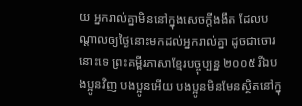យ អ្នករាល់គ្នាមិននៅក្នុងសេចក្ដីងងឹត ដែលបណ្តាលឲ្យថ្ងៃនោះមកដល់អ្នករាល់គ្នា ដូចជាចោរនោះទេ ព្រះគម្ពីរភាសាខ្មែរបច្ចុប្បន្ន ២០០៥ រីឯបងប្អូនវិញ បងប្អូនអើយ បងប្អូនមិនមែនស្ថិតនៅក្នុ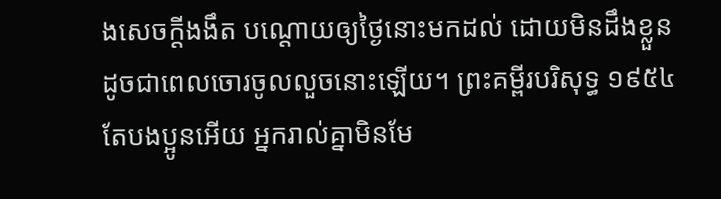ងសេចក្ដីងងឹត បណ្ដោយឲ្យថ្ងៃនោះមកដល់ ដោយមិនដឹងខ្លួន ដូចជាពេលចោរចូលលួចនោះឡើយ។ ព្រះគម្ពីរបរិសុទ្ធ ១៩៥៤ តែបងប្អូនអើយ អ្នករាល់គ្នាមិនមែ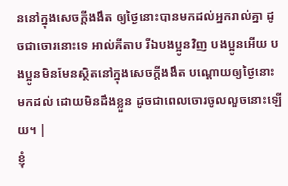ននៅក្នុងសេចក្ដីងងឹត ឲ្យថ្ងៃនោះបានមកដល់អ្នករាល់គ្នា ដូចជាចោរនោះទេ អាល់គីតាប រីឯបងប្អូនវិញ បងប្អូនអើយ បងប្អូនមិនមែនស្ថិតនៅក្នុងសេចក្ដីងងឹត បណ្ដោយឲ្យថ្ងៃនោះមកដល់ ដោយមិនដឹងខ្លួន ដូចជាពេលចោរចូលលួចនោះឡើយ។ |
ខ្ញុំ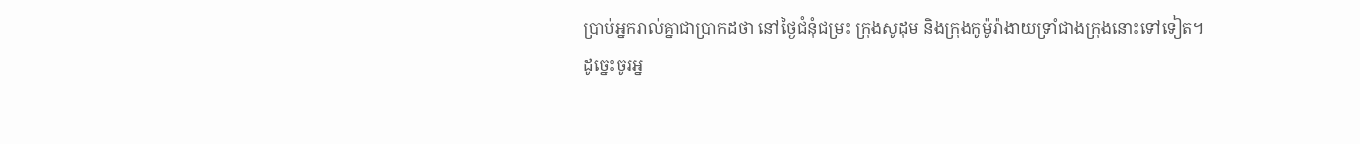ប្រាប់អ្នករាល់គ្នាជាប្រាកដថា នៅថ្ងៃជំនុំជម្រះ ក្រុងសូដុម និងក្រុងកូម៉ូរ៉ាងាយទ្រាំជាងក្រុងនោះទៅទៀត។
ដូច្នេះចូរអ្ន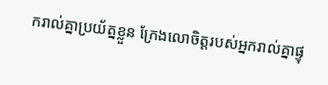ករាល់គ្នាប្រយ័ត្នខ្លួន ក្រែងលោចិត្ដរបស់អ្នករាល់គ្នាផ្ទុ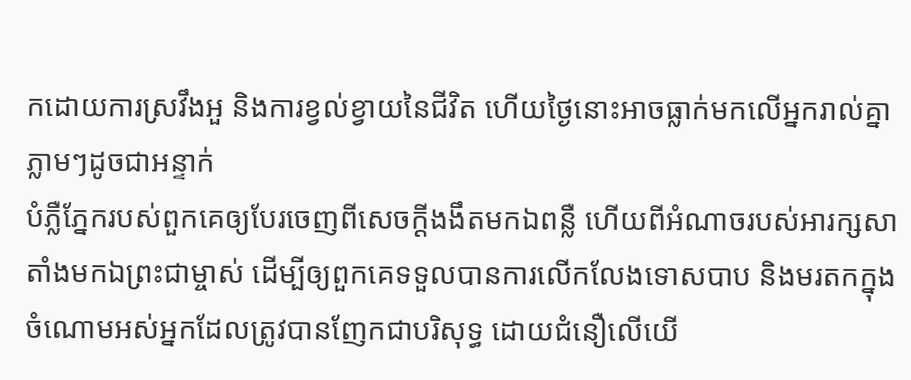កដោយការស្រវឹងអួ និងការខ្វល់ខ្វាយនៃជីវិត ហើយថ្ងៃនោះអាចធ្លាក់មកលើអ្នករាល់គ្នាភ្លាមៗដូចជាអន្ទាក់
បំភ្លឺភ្នែករបស់ពួកគេឲ្យបែរចេញពីសេចក្ដីងងឹតមកឯពន្លឺ ហើយពីអំណាចរបស់អារក្សសាតាំងមកឯព្រះជាម្ចាស់ ដើម្បីឲ្យពួកគេទទួលបានការលើកលែងទោសបាប និងមរតកក្នុងចំណោមអស់អ្នកដែលត្រូវបានញែកជាបរិសុទ្ធ ដោយជំនឿលើយើ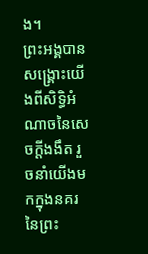ង។
ព្រះអង្គបានសង្គ្រោះយើងពីសិទ្ធិអំណាចនៃសេចក្ដីងងឹត រួចនាំយើងមកក្នុងនគរនៃព្រះ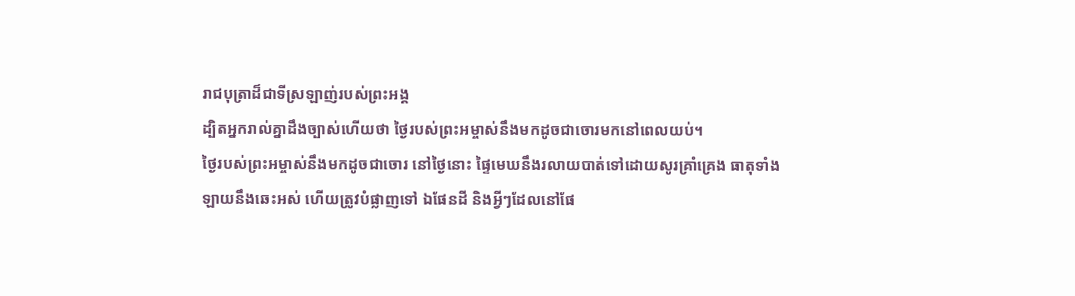រាជបុត្រាដ៏ជាទីស្រឡាញ់របស់ព្រះអង្គ
ដ្បិតអ្នករាល់គ្នាដឹងច្បាស់ហើយថា ថ្ងៃរបស់ព្រះអម្ចាស់នឹងមកដូចជាចោរមកនៅពេលយប់។
ថ្ងៃរបស់ព្រះអម្ចាស់នឹងមកដូចជាចោរ នៅថ្ងៃនោះ ផ្ទៃមេឃនឹងរលាយបាត់ទៅដោយសូរគ្រាំគ្រេង ធាតុទាំងឡាយនឹងឆេះអស់ ហើយត្រូវបំផ្លាញទៅ ឯផែនដី និងអ្វីៗដែលនៅផែ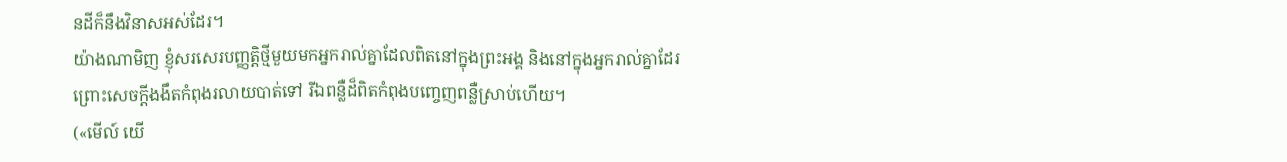នដីក៏នឹងវិនាសអស់ដែរ។
យ៉ាងណាមិញ ខ្ញុំសរសេរបញ្ញត្ដិថ្មីមួយមកអ្នករាល់គ្នាដែលពិតនៅក្នុងព្រះអង្គ និងនៅក្នុងអ្នករាល់គ្នាដែរ ព្រោះសេចក្ដីងងឹតកំពុងរលាយបាត់ទៅ រីឯពន្លឺដ៏ពិតកំពុងបញ្ចេញពន្លឺស្រាប់ហើយ។
(«មើល៍ យើ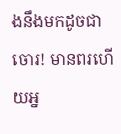ងនឹងមកដូចជាចោរ! មានពរហើយអ្ន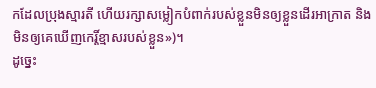កដែលប្រុងស្មារតី ហើយរក្សាសម្លៀកបំពាក់របស់ខ្លួនមិនឲ្យខ្លួនដើរអាក្រាត និងមិនឲ្យគេឃើញកេរ្តិ៍ខ្មាសរបស់ខ្លួន»)។
ដូច្នេះ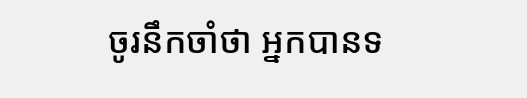ចូរនឹកចាំថា អ្នកបានទ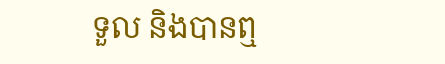ទួល និងបានឮ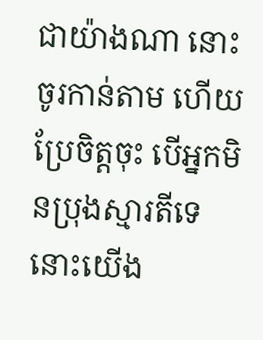ជាយ៉ាងណា នោះចូរកាន់តាម ហើយប្រែចិត្ដចុះ បើអ្នកមិនប្រុងស្មារតីទេ នោះយើង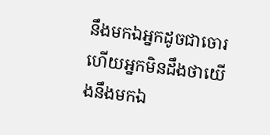នឹងមកឯអ្នកដូចជាចោរ ហើយអ្នកមិនដឹងថាយើងនឹងមកឯ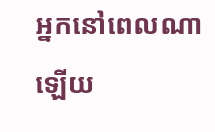អ្នកនៅពេលណាឡើយ